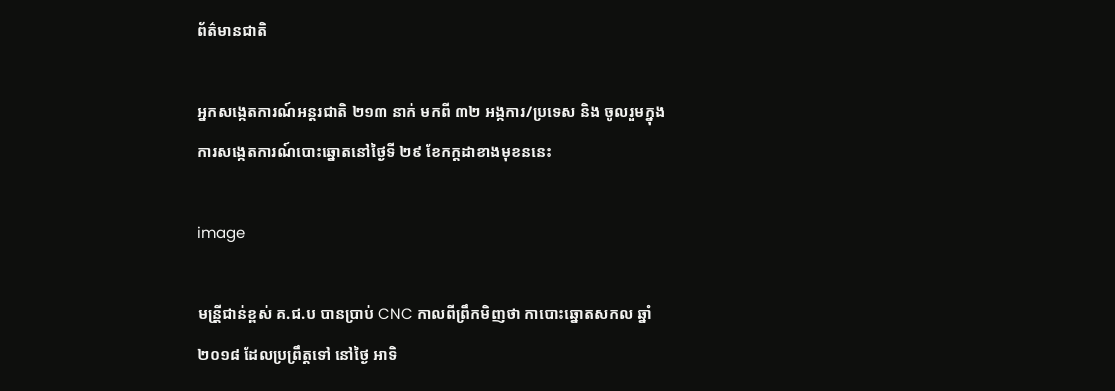ព័ត៌មានជាតិ

អ្នកសង្កេតការណ៍អន្តរជាតិ ២១៣ នាក់ មកពី ៣២ អង្កការ/ប្រទេស និង ចូលរួមក្នុងការសង្កេតការណ៍បោះឆ្នោតនៅថ្ងៃទី ២៩ ខែកក្តដាខាងមុខននេះ

image

មន្រី្តជាន់ខ្ពស់ គ.ជ.ប បានប្រាប់ CNC កាលពីព្រឹកមិញថា កាបោះឆ្នោតសកល ឆ្នាំ ២០១៨ ដែលប្រព្រឹត្តទៅ នៅថ្ងៃ អាទិ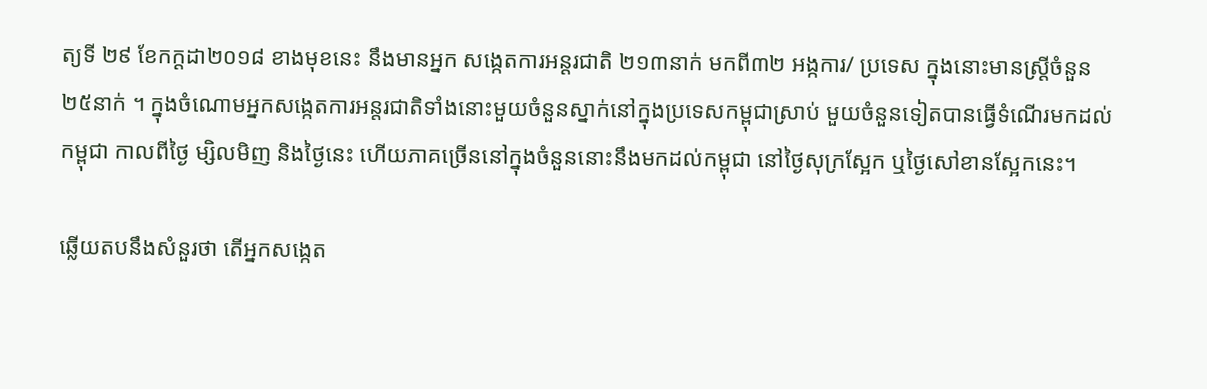ត្យទី ២៩ ខែកក្តដា២០១៨ ខាងមុខនេះ នឹងមានអ្នក សង្កេតការអន្តរជាតិ ២១៣នាក់ មកពី៣២ អង្កការ/ ប្រទេស ក្នុងនោះមានស្រី្តចំនួន២៥នាក់ ។ ក្នុងចំណោមអ្នកសង្កេតការអន្តរជាតិទាំងនោះមួយចំនួនស្នាក់នៅក្នុងប្រទេសកម្ពុជាស្រាប់ មួយចំនួនទៀតបានធើ្វទំណើរមកដល់កម្ពុជា កាលពីថ្ងៃ ម្សិលមិញ និងថ្ងៃនេះ ហើយភាគច្រើននៅក្នុងចំនួននោះនឹងមកដល់កម្ពុជា នៅថ្ងៃសុក្រស្អែក ឬថ្ងៃសៅខានស្អែកនេះ។

ឆ្លើយតបនឹងសំនួរថា តើអ្នកសង្កេត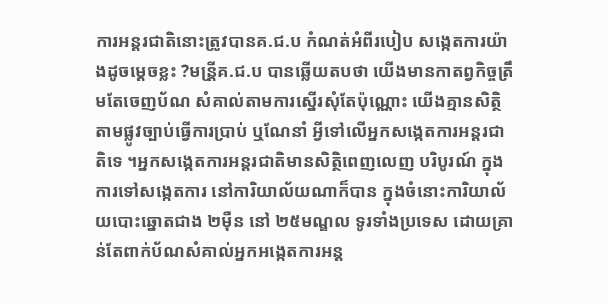ការអន្តរជាតិនោះត្រូវបានគ.ជ.ប កំណត់អំពីរបៀប សង្កេតការយ៉ាងដូចម្តេចខ្លះ ?មន្រី្តគ.ជ.ប បានឆ្លើយតបថា យើងមានកាតព្វកិច្ចត្រឹមតែចេញប័ណ សំគាល់តាមការស្នើរសុំតែប៉ុណ្ណោះ យើងគ្មានសិត្ថិតាមផ្លូវច្បាប់ធើ្វការប្រាប់ ឬណែនាំ អី្វទៅលើអ្នកសង្កេតការអន្តរជាតិទេ ។អ្នកសង្កេតការអន្តរជាតិមានសិត្ថិពេញលេញ បរិបូរណ៍ ក្នុងការទៅសង្កេតការ នៅការិយាល័យណាក៏បាន ក្នុងចំនោះការិយាល័យបោះឆ្នោតជាង ២ម៉ឺន នៅ ២៥មណ្ឌល ទូរទាំងប្រទេស ដោយគ្រាន់តែពាក់ប័ណសំគាល់អ្នកអង្កេតការអន្ត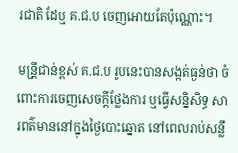រជាតិ ដែឬ គ.ជ.ប ចេញអោយតែប៉ុណ្ណោះ។

មន្រី្តជាន់ខ្ពស់ គ.ជ.ប រូបនេះបានសង្កត់ធ្ងន់ថា ចំពោះការចេញសេចកី្តថ្លែងការ ឬធើ្វសន្និសិទ្ធ សារពត៌មាននៅក្នុងថ្ងៃបោះឆ្នោត នៅពេលរាប់សន្លឹ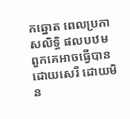កឆ្នោត ពេលប្រកាសលិទ្ធិ ផលបឋម ពួកគេអាចធើ្វបានដោយសេរី ដោយមិន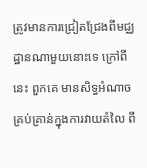ត្រូវមានការជ្រៀតជ្រែងពីមជ្ឈដ្ឋានណាមួយនោះទេ ក្រៅពីនេះ ពួកគេ មានសិទ្ធអំណាច គ្រប់គ្រាន់ក្នុងការវាយតំលៃ ពី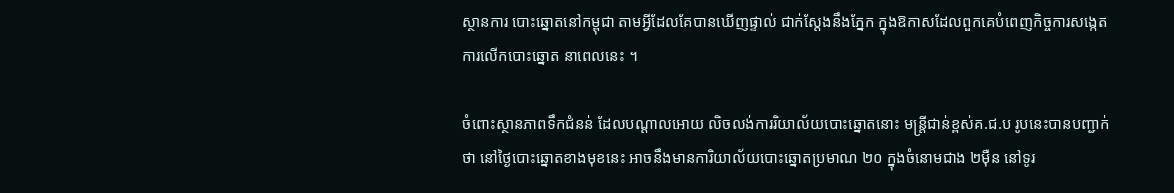ស្ថានការ បោះឆ្នោតនៅកម្ពុជា តាមអី្វដែលគែបានឃើញផ្ទាល់ ជាក់ស្តែងនឹងភ្នែក ក្នុងឱកាសដែលពួកគេបំពេញកិច្ចការសង្កេតការលើកបោះឆ្នោត នាពេលនេះ ។

ចំពោះស្ថានភាពទឹកជំនន់ ដែលបណ្តាលអោយ លិចលង់ការរិយាល័យបោះឆ្នោតនោះ មន្រ្តីជាន់ខ្ពស់គ.ជ.ប រូបនេះបានបញ្ជាក់ថា នៅថ្ងៃបោះឆ្នោតខាងមុខនេះ អាចនឹងមានការិយាល័យបោះឆ្នោតប្រមាណ ២០ ក្នុងចំនោមជាង ២ម៉ឺន នៅទូរ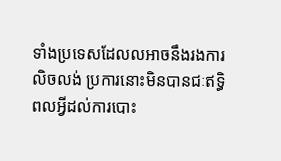ទាំងប្រទេសដែលលអាចនឹងរងការលិចលង់ ប្រការនោះមិនបានជៈឥទិ្ធពលអី្វដល់ការបោះ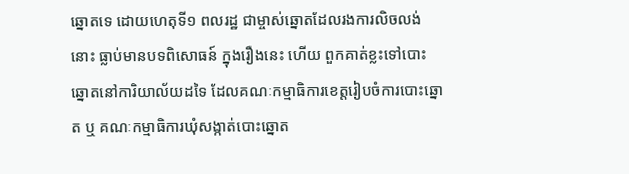ឆ្នោតទេ ដោយហេតុទី១ ពលរដ្ឋ ជាម្ចាស់ឆ្នោតដែលរងការលិចលង់នោះ ធ្លាប់មានបទពិសោធន៍ ក្នុងរឿងនេះ ហើយ ពួកគាត់ខ្លះទៅបោះឆ្នោតនៅការិយាល័យដទៃ ដែលគណៈកម្មាធិការខេត្តរៀបចំការបោះឆ្នោត ឬ គណៈកម្មាធិការឃុំសង្កាត់បោះឆ្នោត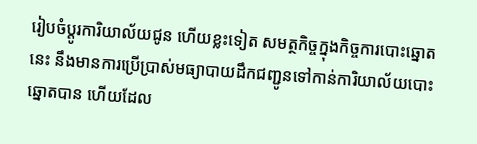រៀបចំប្តូរការិយាល័យជូន ហើយខ្លះទៀត សមត្ថកិច្ចក្នុងកិច្ចការបោះឆ្នោតនេះ នឹងមានការប្រើប្រាស់មធ្យាបាយដឹកជញ្ជូនទៅកាន់ការិយាល័យបោះឆ្នោតបាន ហើយដែល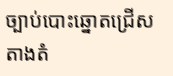ច្បាប់បោះឆ្នោតជ្រើសតាងតំ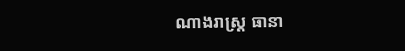ណាងរាស្រ្ត ធានា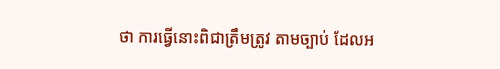ថា ការធើ្វនោះពិជាត្រឹមត្រូវ តាមច្បាប់ ដែលអ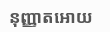នុញ្ញាតអោយ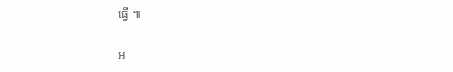ធើ្វ ៕

អ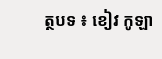ត្ថបទ ៖ ខៀវ កូឡា